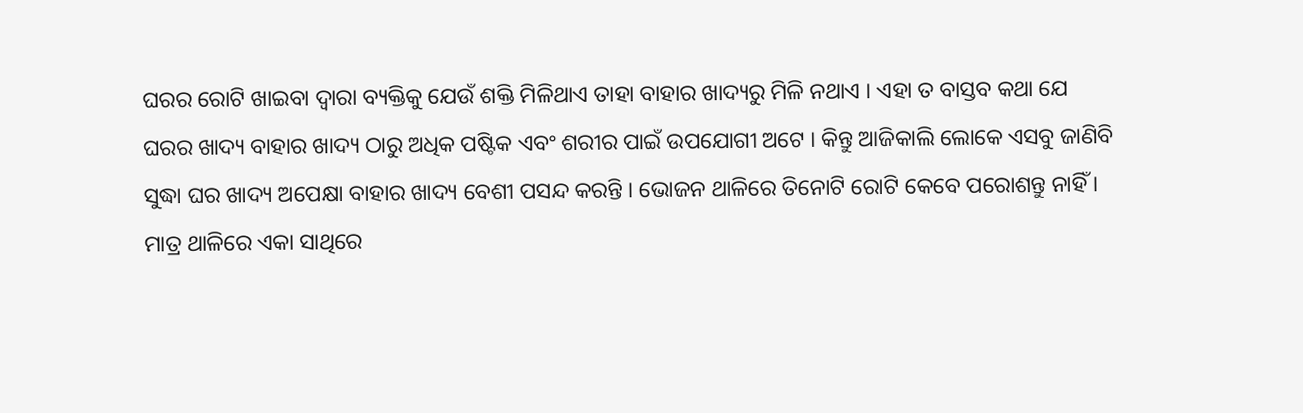ଘରର ରୋଟି ଖାଇବା ଦ୍ୱାରା ବ୍ୟକ୍ତିକୁ ଯେଉଁ ଶକ୍ତି ମିଳିଥାଏ ତାହା ବାହାର ଖାଦ୍ୟରୁ ମିଳି ନଥାଏ । ଏହା ତ ବାସ୍ତବ କଥା ଯେ ଘରର ଖାଦ୍ୟ ବାହାର ଖାଦ୍ୟ ଠାରୁ ଅଧିକ ପଷ୍ଟିକ ଏବଂ ଶରୀର ପାଇଁ ଉପଯୋଗୀ ଅଟେ । କିନ୍ତୁ ଆଜିକାଲି ଲୋକେ ଏସବୁ ଜାଣିବି ସୁଦ୍ଧା ଘର ଖାଦ୍ୟ ଅପେକ୍ଷା ବାହାର ଖାଦ୍ୟ ବେଶୀ ପସନ୍ଦ କରନ୍ତି । ଭୋଜନ ଥାଳିରେ ତିନୋଟି ରୋଟି କେବେ ପରୋଶନ୍ତୁ ନାହିଁ ।
ମାତ୍ର ଥାଳିରେ ଏକା ସାଥିରେ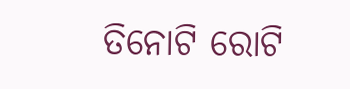ତିନୋଟି ରୋଟି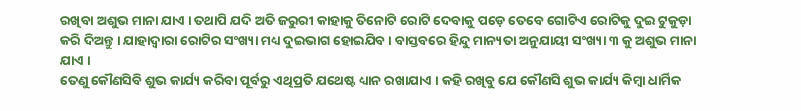ରଖିବା ଅଶୁଭ ମାନା ଯାଏ । ତଥାପି ଯଦି ଅତି ଜରୁରୀ କାହାକୁ ତିନୋଟି ରୋଟି ଦେବାକୁ ପଡ଼େ ତେବେ ଗୋଟିଏ ରୋଟିକୁ ଦୁଇ ଟୁକୁଡ଼ା କରି ଦିଅନ୍ତୁ । ଯାହାଦ୍ୱାରା ରୋଟିର ସଂଖ୍ୟା ମଧ୍ୟ ଦୁଇଭାଗ ହୋଇଯିବ । ବାସ୍ତବରେ ହିନ୍ଦୁ ମାନ୍ୟତା ଅନୁଯାୟୀ ସଂଖ୍ୟା ୩ କୁ ଅଶୁଭ ମାନା ଯାଏ ।
ତେଣୁ କୌଣସିବି ଶୁଭ କାର୍ଯ୍ୟ କରିବା ପୂର୍ବରୁ ଏଥିପ୍ରତି ଯଥେଷ୍ଟ ଧ୍ୟାନ ରଖାଯାଏ । କହି ରଖିବୁ ଯେ କୌଣସି ଶୁଭ କାର୍ଯ୍ୟ କିମ୍ବା ଧାର୍ମିକ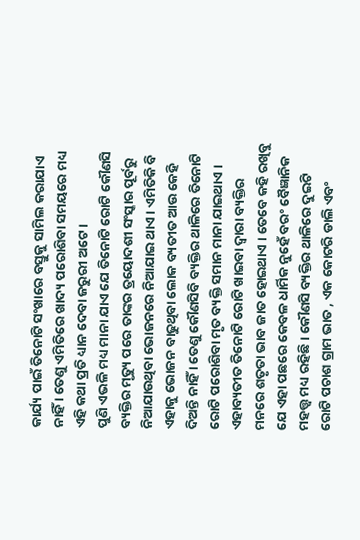କାର୍ଯ୍ୟ ପାଇଁ ତିନୋଟି ସଂଖାରେ ବସ୍ତୁକୁ ସାମିଲ କରାଯାଏ ନାହିଁ । ତେଣୁ ଏମିତିରେ ଖାଦ୍ୟ ପରୋଶିବା ସମୟରେ ମଧ୍ୟ ଏହି କଥା ପ୍ରତି ଧ୍ୟାନ ଦେବା ଜରୁରୀ ଅଟେ ।
ପୁଣି ଏଭଳି ମଧ୍ୟ ମାନା ଯାଏ ଯେ ତିନୋଟି ରୋଟି କୌଣସି ବ୍ୟକ୍ତିର ମୃତ୍ୟୁ ପରେ ତାଙ୍କର ତ୍ରୟୋଦଶୀ ସଂସ୍କାର ପୂର୍ବରୁ ନିଆଯାଉଥିବା ଭୋଜନରେ ନିଆଯାଇ ଥାଏ । ଏମିତିକି ବି ଏହାକୁ ଭୋଜନ ବାଢୁଥିବା ଲୋକ ବ୍ୟତୀତ ଆଉ କେହି ଦିଅନ୍ତି ନାହିଁ । ତେଣୁ କୌଣସିବି ବ୍ୟକ୍ତିର ଥାଳିରେ ତିନୋଟି ରୋଟି ପରୋଶିବା ମୃତ ବ୍ୟକ୍ତି ସମାନ ମାନା ଯାଇଥାଏ ।
ଏହାବ୍ୟତୀତ ତିନୋଟି ରୋଟି ଖାଇବା ଦ୍ୱାରା ବ୍ୟକ୍ତିର ମନରେ ଶତୃତା ଭାବ ଜାତ ହୋଇଥାଏ । ତେବେ କହି ରଖିବୁ ଯେ ଏହା ପଛରେ କେବଳ ଧାର୍ମିକ ନୁହେଁ ବରଂ ବୈଜ୍ଞାନିକ ମହତ୍ତ୍ୱ ମଧ୍ୟ ରହିଛି । କୌଣସି ବ୍ୟକ୍ତିର ଥାଳିରେ ଦୁଇଟି ରୋଟି ପଚାଶ ଗ୍ରାମ ଭାତ , ଏକ କୋଟରି ଡାଲି ଏବଂ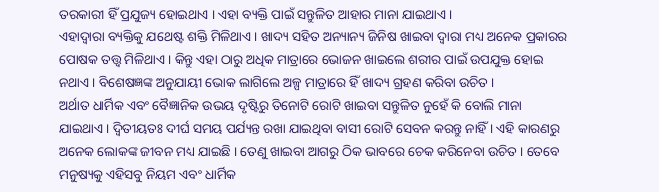ତରକାରୀ ହିଁ ପ୍ରଯୁଜ୍ୟ ହୋଇଥାଏ । ଏହା ବ୍ୟକ୍ତି ପାଇଁ ସନ୍ତୁଳିତ ଆହାର ମାନା ଯାଇଥାଏ ।
ଏହାଦ୍ବାରା ବ୍ୟକ୍ତିକୁ ଯଥେଷ୍ଟ ଶକ୍ତି ମିଳିଥାଏ । ଖାଦ୍ୟ ସହିତ ଅନ୍ୟାନ୍ୟ ଜିନିଷ ଖାଇବା ଦ୍ୱାରା ମଧ୍ୟ ଅନେକ ପ୍ରକାରର ପୋଷକ ତତ୍ତ୍ୱ ମିଳିଥାଏ । କିନ୍ତୁ ଏହା ଠାରୁ ଅଧିକ ମାତ୍ରାରେ ଭୋଜନ ଖାଇଲେ ଶରୀର ପାଇଁ ଉପଯୁକ୍ତ ହୋଇ ନଥାଏ । ବିଶେଷଜ୍ଞଙ୍କ ଅନୁଯାୟୀ ଭୋକ ଲାଗିଲେ ଅଳ୍ପ ମାତ୍ରାରେ ହିଁ ଖାଦ୍ୟ ଗ୍ରହଣ କରିବା ଉଚିତ ।
ଅର୍ଥାତ ଧାର୍ମିକ ଏବଂ ବୈଜ୍ଞାନିକ ଉଭୟ ଦୃଷ୍ଟିରୁ ତିନୋଟି ରୋଟି ଖାଇବା ସନ୍ତୁଳିତ ନୁହେଁ କି ବୋଲି ମାନା ଯାଇଥାଏ । ଦ୍ଵିତୀୟତଃ ଦୀର୍ଘ ସମୟ ପର୍ଯ୍ୟନ୍ତ ରଖା ଯାଇଥିବା ବାସୀ ରୋଟି ସେବନ କରନ୍ତୁ ନାହିଁ । ଏହି କାରଣରୁ ଅନେକ ଲୋକଙ୍କ ଜୀବନ ମଧ୍ୟ ଯାଇଛି । ତେଣୁ ଖାଇବା ଆଗରୁ ଠିକ ଭାବରେ ଚେକ କରିନେବା ଉଚିତ । ତେବେ ମନୁଷ୍ୟକୁ ଏହିସବୁ ନିୟମ ଏବଂ ଧାର୍ମିକ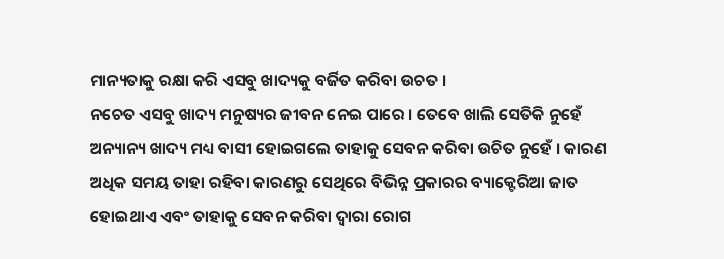ମାନ୍ୟତାକୁ ରକ୍ଷା କରି ଏସବୁ ଖାଦ୍ୟକୁ ବର୍ଜିତ କରିବା ଉଚତ ।
ନଚେତ ଏସବୁ ଖାଦ୍ୟ ମନୁଷ୍ୟର ଜୀବନ ନେଇ ପାରେ । ତେବେ ଖାଲି ସେତିକି ନୁହେଁ ଅନ୍ୟାନ୍ୟ ଖାଦ୍ୟ ମଧ୍ୟ ବାସୀ ହୋଇଗଲେ ତାହାକୁ ସେବନ କରିବା ଉଚିତ ନୁହେଁ । କାରଣ ଅଧିକ ସମୟ ତାହା ରହିବା କାରଣରୁ ସେଥିରେ ବିଭିନ୍ନ ପ୍ରକାରର ବ୍ୟାକ୍ଟେରିଆ ଜାତ ହୋଇଥାଏ ଏବଂ ତାହାକୁ ସେବନ କରିବା ଦ୍ୱାରା ରୋଗ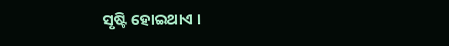ସୃଷ୍ଟି ହୋଇଥାଏ ।